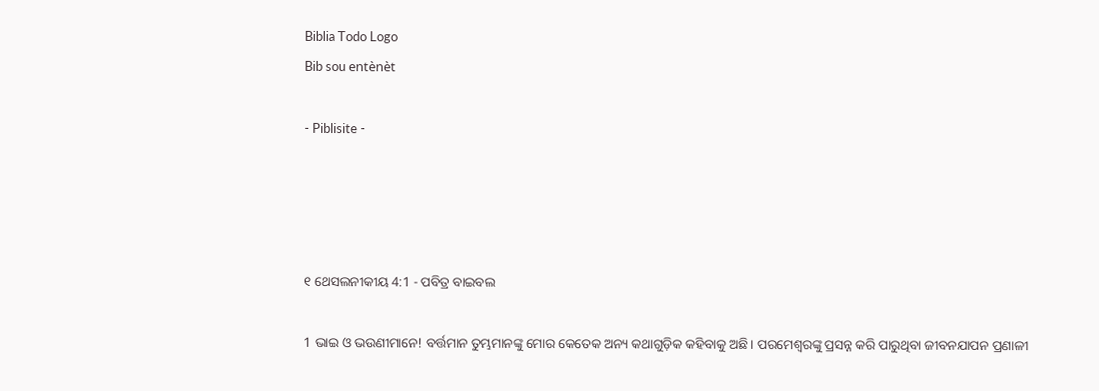Biblia Todo Logo
Bib sou entènèt

- Piblisite -




୧ ଥେସଲନୀକୀୟ 4:1 - ପବିତ୍ର ବାଇବଲ

1 ଭାଇ ଓ ଭଉଣୀମାନେ! ବର୍ତ୍ତମାନ ତୁମ୍ଭମାନଙ୍କୁ ମୋର କେତେକ ଅନ୍ୟ କଥାଗୁଡ଼ିକ କହିବାକୁ ଅଛି। ପରମେଶ୍ୱରଙ୍କୁ ପ୍ରସନ୍ନ କରି ପାରୁଥିବା ଜୀବନଯାପନ ପ୍ରଣାଳୀ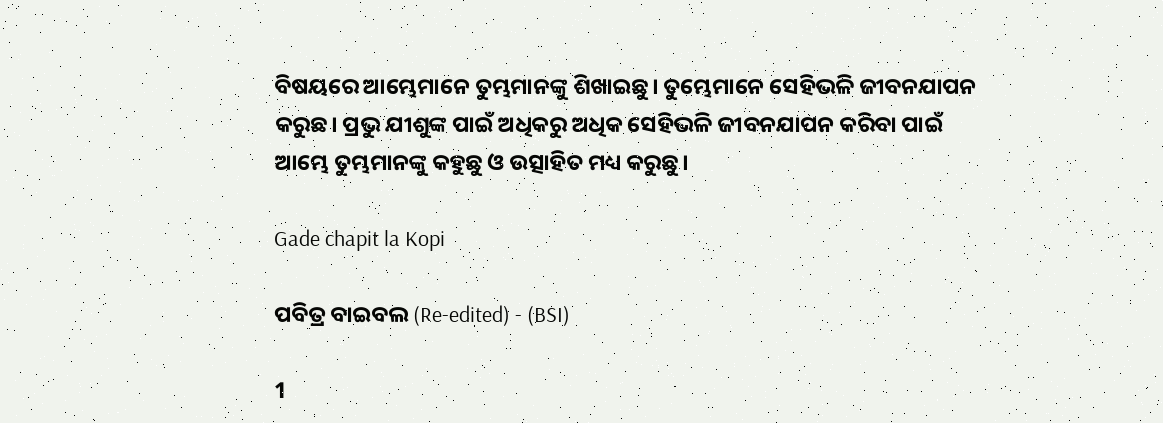ବିଷୟରେ ଆମ୍ଭେମାନେ ତୁମ୍ଭମାନଙ୍କୁ ଶିଖାଇଛୁ। ତୁମ୍ଭେମାନେ ସେହିଭଳି ଜୀବନଯାପନ କରୁଛ। ପ୍ରଭୁ ଯୀଶୁଙ୍କ ପାଇଁ ଅଧିକରୁ ଅଧିକ ସେହିଭଳି ଜୀବନଯାପନ କରିବା ପାଇଁ ଆମ୍ଭେ ତୁମ୍ଭମାନଙ୍କୁ କହୁଛୁ ଓ ଉତ୍ସାହିତ ମଧ୍ୟ କରୁଛୁ।

Gade chapit la Kopi

ପବିତ୍ର ବାଇବଲ (Re-edited) - (BSI)

1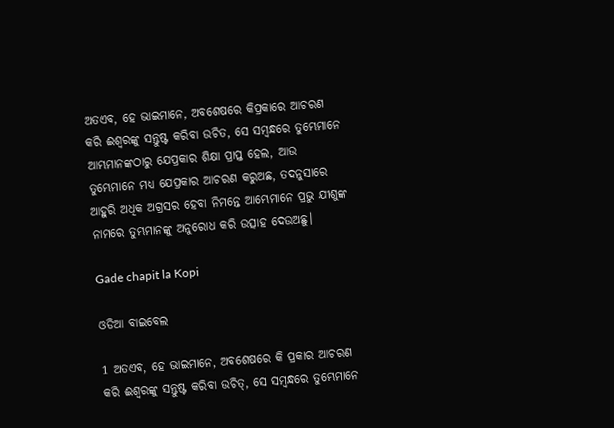ଅତଏବ, ହେ ଭାଇମାନେ, ଅବଶେଷରେ କିପ୍ରକାରେ ଆଚରଣ କରି ଈଶ୍ଵରଙ୍କୁ ସନ୍ତୁଷ୍ଟ କରିବା ଉଚିତ, ସେ ସମ୍ଵନ୍ଧରେ ତୁମ୍ଭେମାନେ ଆମ୍ଭମାନଙ୍କଠାରୁ ଯେପ୍ରକାର ଶିକ୍ଷା ପ୍ରାପ୍ତ ହେଲ, ଆଉ ତୁମ୍ଭେମାନେ ମଧ୍ୟ ଯେପ୍ରକାର ଆଚରଣ କରୁଅଛ, ତଦନୁସାରେ ଆହୁରି ଅଧିକ ଅଗ୍ରସର ହେବା ନିମନ୍ତେ ଆମ୍ଭେମାନେ ପ୍ରଭୁ ଯୀଶୁଙ୍କ ନାମରେ ତୁମ୍ଭମାନଙ୍କୁ ଅନୁରୋଧ କରି ଉତ୍ସାହ ଦେଉଅଛୁ।

Gade chapit la Kopi

ଓଡିଆ ବାଇବେଲ

1 ଅତଏବ, ହେ ଭାଇମାନେ, ଅବଶେଷରେ କି ପ୍ରକାର ଆଚରଣ କରି ଈଶ୍ୱରଙ୍କୁ ସନ୍ତୁଷ୍ଟ କରିବା ଉଚିତ୍, ସେ ସମ୍ବନ୍ଧରେ ତୁମ୍ଭେମାନେ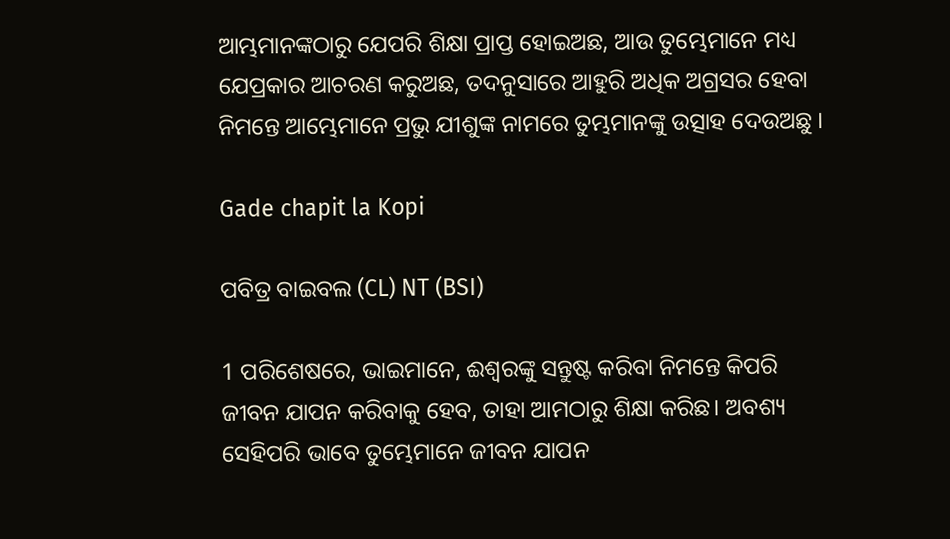ଆମ୍ଭମାନଙ୍କଠାରୁ ଯେପରି ଶିକ୍ଷା ପ୍ରାପ୍ତ ହୋଇଅଛ, ଆଉ ତୁମ୍ଭେମାନେ ମଧ୍ୟ ଯେପ୍ରକାର ଆଚରଣ କରୁଅଛ, ତଦନୁସାରେ ଆହୁରି ଅଧିକ ଅଗ୍ରସର ହେବା ନିମନ୍ତେ ଆମ୍ଭେମାନେ ପ୍ରଭୁ ଯୀଶୁଙ୍କ ନାମରେ ତୁମ୍ଭମାନଙ୍କୁ ଉତ୍ସାହ ଦେଉଅଛୁ ।

Gade chapit la Kopi

ପବିତ୍ର ବାଇବଲ (CL) NT (BSI)

1 ପରିଶେଷରେ, ଭାଇମାନେ, ଈଶ୍ୱରଙ୍କୁ ସନ୍ତୁଷ୍ଟ କରିବା ନିମନ୍ତେ କିପରି ଜୀବନ ଯାପନ କରିବାକୁ ହେବ, ତାହା ଆମଠାରୁ ଶିକ୍ଷା କରିଛ। ଅବଶ୍ୟ ସେହିପରି ଭାବେ ତୁମ୍ଭେମାନେ ଜୀବନ ଯାପନ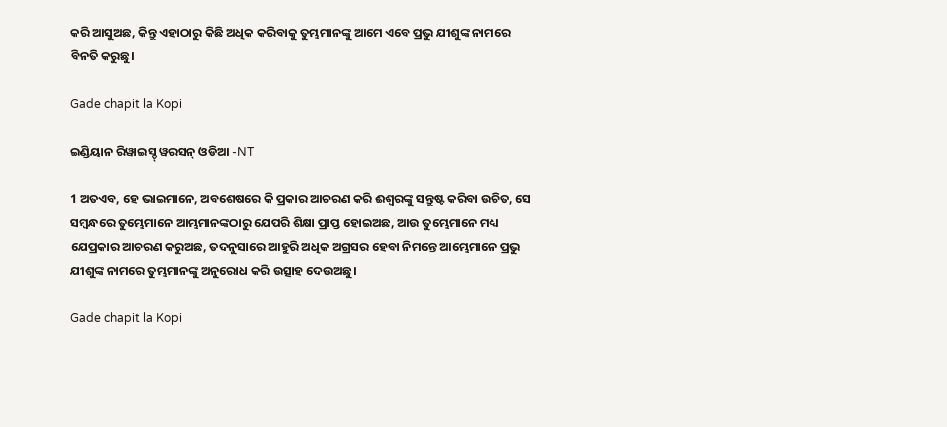କରି ଆସୁଅଛ, କିନ୍ତୁ ଏହାଠାରୁ କିଛି ଅଧିକ କରିବାକୁ ତୁମ୍ଭମାନଙ୍କୁ ଆମେ ଏବେ ପ୍ରଭୁ ଯୀଶୁଙ୍କ ନାମରେ ବିନତି କରୁଛୁ।

Gade chapit la Kopi

ଇଣ୍ଡିୟାନ ରିୱାଇସ୍ଡ୍ ୱରସନ୍ ଓଡିଆ -NT

1 ଅତଏବ, ହେ ଭାଇମାନେ, ଅବଶେଷରେ କି ପ୍ରକାର ଆଚରଣ କରି ଈଶ୍ବରଙ୍କୁ ସନ୍ତୁଷ୍ଟ କରିବା ଉଚିତ, ସେ ସମ୍ବନ୍ଧରେ ତୁମ୍ଭେମାନେ ଆମ୍ଭମାନଙ୍କଠାରୁ ଯେପରି ଶିକ୍ଷା ପ୍ରାପ୍ତ ହୋଇଅଛ, ଆଉ ତୁମ୍ଭେମାନେ ମଧ୍ୟ ଯେପ୍ରକାର ଆଚରଣ କରୁଅଛ, ତଦନୁସାରେ ଆହୁରି ଅଧିକ ଅଗ୍ରସର ହେବା ନିମନ୍ତେ ଆମ୍ଭେମାନେ ପ୍ରଭୁ ଯୀଶୁଙ୍କ ନାମରେ ତୁମ୍ଭମାନଙ୍କୁ ଅନୁରୋଧ କରି ଉତ୍ସାହ ଦେଉଅଛୁ।

Gade chapit la Kopi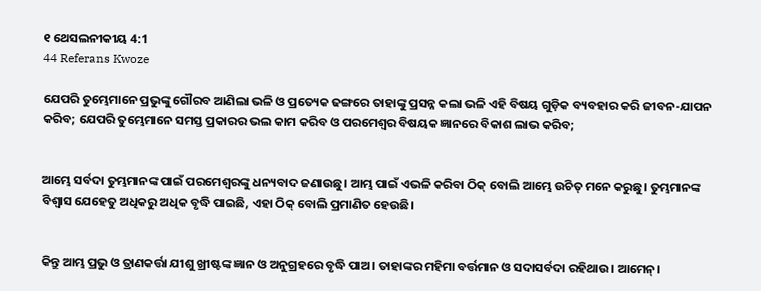୧ ଥେସଲନୀକୀୟ 4:1
44 Referans Kwoze

ଯେପରି ତୁମ୍ଭେମାନେ ପ୍ରଭୁଙ୍କୁ ଗୌରବ ଆଣିଲା ଭଳି ଓ ପ୍ରତ୍ୟେକ ଢଙ୍ଗରେ ତାହାଙ୍କୁ ପ୍ରସନ୍ନ କଲା ଭଳି ଏହି ବିଷୟ ଗୁଡ଼ିକ ବ୍ୟବହାର କରି ଜୀବନ-ଯାପନ କରିବ; ଯେପରି ତୁମ୍ଭେମାନେ ସମସ୍ତ ପ୍ରକାରର ଭଲ କାମ କରିବ ଓ ପରମେଶ୍ୱର ବିଷୟକ ଜ୍ଞାନରେ ବିକାଶ ଲାଭ କରିବ;


ଆମ୍ଭେ ସର୍ବଦା ତୁମ୍ଭମାନଙ୍କ ପାଇଁ ପରମେଶ୍ୱରଙ୍କୁ ଧନ୍ୟବାଦ ଜଣାଉଛୁ। ଆମ୍ଭ ପାଇଁ ଏଭଳି କରିବା ଠିକ୍ ବୋଲି ଆମ୍ଭେ ଉଚିତ୍ ମନେ କରୁଛୁ। ତୁମ୍ଭମାନଙ୍କ ବିଶ୍ୱାସ ଯେହେତୁ ଅଧିକରୁ ଅଧିକ ବୃଦ୍ଧି ପାଇଛି, ଏହା ଠିକ୍ ବୋଲି ପ୍ରମାଣିତ ହେଉଛି।


କିନ୍ତୁ ଆମ୍ଭ ପ୍ରଭୁ ଓ ତ୍ରାଣକର୍ତ୍ତା ଯୀଶୁ ଖ୍ରୀଷ୍ଟଙ୍କ ଜ୍ଞାନ ଓ ଅନୁଗ୍ରହରେ ବୃଦ୍ଧି ପାଅ। ତାହାଙ୍କର ମହିମା ବର୍ତ୍ତମାନ ଓ ସଦାସର୍ବଦା ରହିଥାଉ। ଆମେନ୍।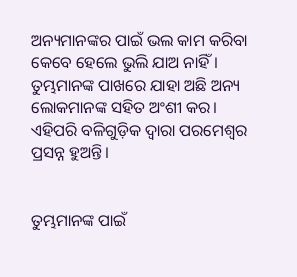ଅନ୍ୟମାନଙ୍କର ପାଇଁ ଭଲ କାମ କରିବା କେବେ ହେଲେ ଭୁଲି ଯାଅ ନାହିଁ। ତୁମ୍ଭମାନଙ୍କ ପାଖରେ ଯାହା ଅଛି ଅନ୍ୟ ଲୋକମାନଙ୍କ ସହିତ ଅଂଶୀ କର। ଏହିପରି ବଳିଗୁଡ଼ିକ ଦ୍ୱାରା ପରମେଶ୍ୱର ପ୍ରସନ୍ନ ହୁଅନ୍ତି।


ତୁମ୍ଭମାନଙ୍କ ପାଇଁ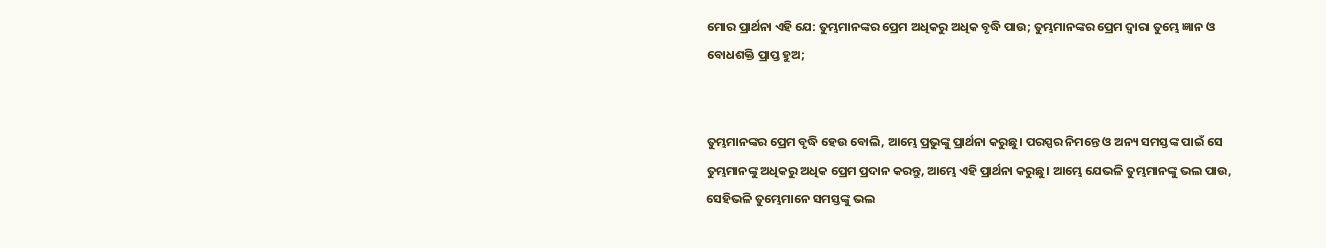ମୋର ପ୍ରାର୍ଥନା ଏହି ଯେ: ତୁମ୍ଭମାନଙ୍କର ପ୍ରେମ ଅଧିକରୁ ଅଧିକ ବୃଦ୍ଧି ପାଉ; ତୁମ୍ଭମାନଙ୍କର ପ୍ରେମ ଦ୍ୱାରା ତୁମ୍ଭେ ଜ୍ଞାନ ଓ ବୋଧଶକ୍ତି ପ୍ରାପ୍ତ ହୁଅ;


ତୁମ୍ଭମାନଙ୍କର ପ୍ରେମ ବୃଦ୍ଧି ହେଉ ବୋଲି, ଆମ୍ଭେ ପ୍ରଭୁଙ୍କୁ ପ୍ରାର୍ଥନା କରୁଛୁ। ପରସ୍ପର ନିମନ୍ତେ ଓ ଅନ୍ୟ ସମସ୍ତଙ୍କ ପାଇଁ ସେ ତୁମ୍ଭମାନଙ୍କୁ ଅଧିକରୁ ଅଧିକ ପ୍ରେମ ପ୍ରଦାନ କରନ୍ତୁ, ଆମ୍ଭେ ଏହି ପ୍ରାର୍ଥନା କରୁଛୁ। ଆମ୍ଭେ ଯେଭଳି ତୁମ୍ଭମାନଙ୍କୁ ଭଲ ପାଉ, ସେହିଭଳି ତୁମ୍ଭେମାନେ ସମସ୍ତଙ୍କୁ ଭଲ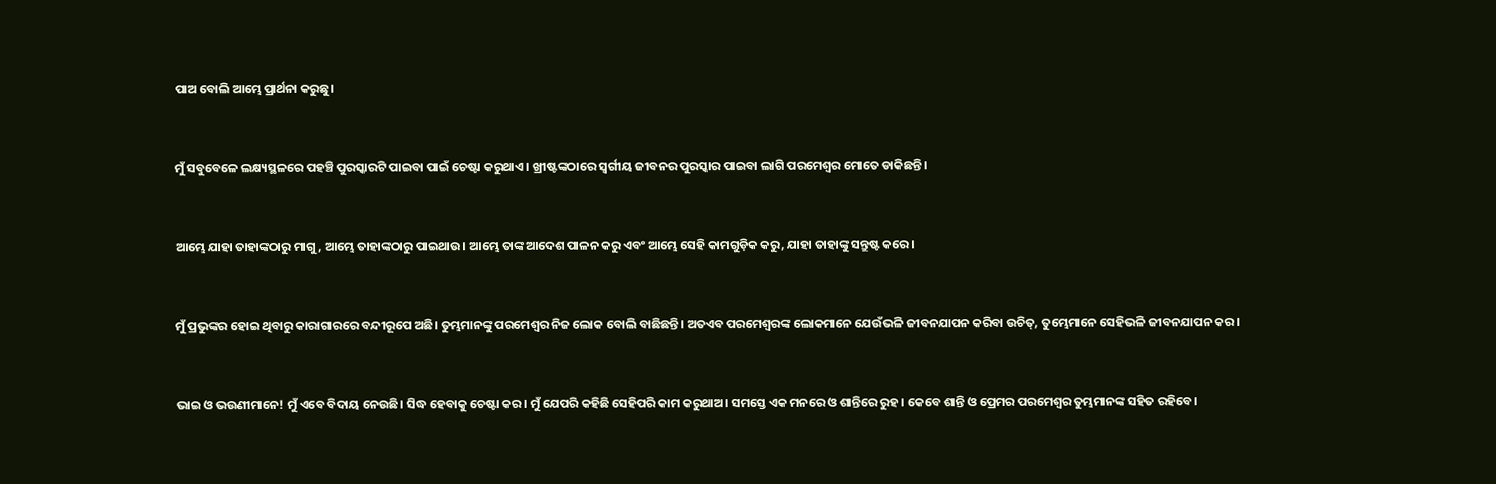ପାଅ ବୋଲି ଆମ୍ଭେ ପ୍ରାର୍ଥନା କରୁଛୁ।


ମୁଁ ସବୁବେଳେ ଲକ୍ଷ୍ୟସ୍ଥଳରେ ପହଞ୍ଚି ପୁରସ୍କାରଟି ପାଇବା ପାଇଁ ଚେଷ୍ଟା କରୁଥାଏ। ଖ୍ରୀଷ୍ଟଙ୍କଠାରେ ସ୍ୱର୍ଗୀୟ ଜୀବନର ପୁରସ୍କାର ପାଇବା ଲାଗି ପରମେଶ୍ୱର ମୋତେ ଡାକିଛନ୍ତି।


ଆମ୍ଭେ ଯାହା ତାହାଙ୍କଠାରୁ ମାଗୁ, ଆମ୍ଭେ ତାହାଙ୍କଠାରୁ ପାଇଥାଉ। ଆମ୍ଭେ ତାଙ୍କ ଆଦେଶ ପାଳନ କରୁ ଏବଂ ଆମ୍ଭେ ସେହି କାମଗୁଡ଼ିକ କରୁ, ଯାହା ତାହାଙ୍କୁ ସନ୍ତୁଷ୍ଟ କରେ।


ମୁଁ ପ୍ରଭୁଙ୍କର ହୋଇ ଥିବାରୁ କାରାଗାରରେ ବନ୍ଦୀରୂପେ ଅଛି। ତୁମ୍ଭମାନଙ୍କୁ ପରମେଶ୍ୱର ନିଜ ଲୋକ ବୋଲି ବାଛିଛନ୍ତି। ଅତଏବ ପରମେଶ୍ୱରଙ୍କ ଲୋକମାନେ ଯେଉଁଭଳି ଜୀବନଯାପନ କରିବା ଉଚିତ୍, ତୁମ୍ଭେମାନେ ସେହିଭଳି ଜୀବନଯାପନ କର।


ଭାଇ ଓ ଭଉଣୀମାନେ! ମୁଁ ଏବେ ବିଦାୟ ନେଉଛି। ସିଦ୍ଧ ହେବାକୁ ଚେଷ୍ଟା କର। ମୁଁ ଯେପରି କହିଛି ସେହିପରି କାମ କରୁଥାଅ। ସମସ୍ତେ ଏକ ମନରେ ଓ ଶାନ୍ତିରେ ରୁହ। କେବେ ଶାନ୍ତି ଓ ପ୍ରେମର ପରମେଶ୍ୱର ତୁମ୍ଭମାନଙ୍କ ସହିତ ରହିବେ।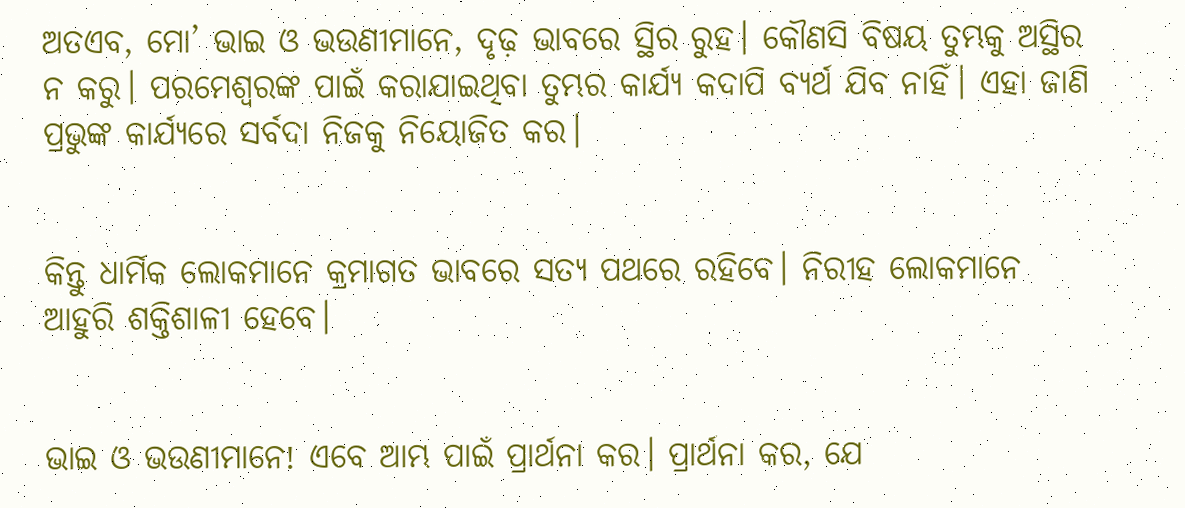ଅତଏବ, ମୋ’ ଭାଇ ଓ ଭଉଣୀମାନେ, ଦୃଢ଼ ଭାବରେ ସ୍ଥିର ରୁହ। କୌଣସି ବିଷୟ ତୁମ୍ଭକୁ ଅସ୍ଥିର ନ କରୁ। ପରମେଶ୍ୱରଙ୍କ ପାଇଁ କରାଯାଇଥିବା ତୁମ୍ଭର କାର୍ଯ୍ୟ କଦାପି ବ୍ୟର୍ଥ ଯିବ ନାହିଁ। ଏହା ଜାଣି ପ୍ରଭୁଙ୍କ କାର୍ଯ୍ୟରେ ସର୍ବଦା ନିଜକୁ ନିୟୋଜିତ କର।


କିନ୍ତୁ ଧାର୍ମିକ ଲୋକମାନେ କ୍ରମାଗତ ଭାବରେ ସତ୍ୟ ପଥରେ ରହିବେ। ନିରୀହ ଲୋକମାନେ ଆହୁରି ଶକ୍ତିଶାଳୀ ହେବେ।


ଭାଇ ଓ ଭଉଣୀମାନେ! ଏବେ ଆମ୍ଭ ପାଇଁ ପ୍ରାର୍ଥନା କର। ପ୍ରାର୍ଥନା କର, ଯେ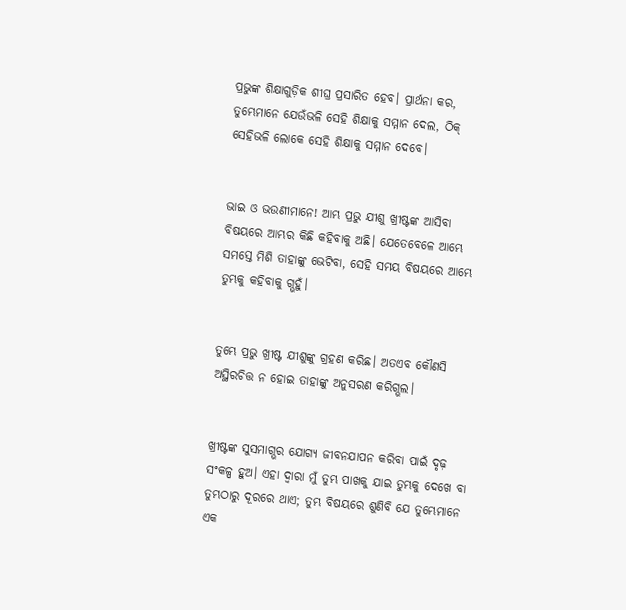ପ୍ରଭୁଙ୍କ ଶିକ୍ଷାଗୁଡ଼ିକ ଶୀଘ୍ର ପ୍ରସାରିତ ହେବ। ପ୍ରାର୍ଥନା କର, ତୁମ୍ଭେମାନେ ଯେଉଁଭଳି ସେହି ଶିକ୍ଷାକୁ ସମ୍ମାନ ଦେଲ, ଠିକ୍ ସେହିଭଳି ଲୋକେ ସେହି ଶିକ୍ଷାକୁ ସମ୍ମାନ ଦେବେ।


ଭାଇ ଓ ଭଉଣୀମାନେ! ଆମ୍ଭ ପ୍ରଭୁ ଯୀଶୁ ଖ୍ରୀଷ୍ଟଙ୍କ ଆସିବା ବିଷୟରେ ଆମ୍ଭର କିଛି କହିବାକୁ ଅଛି। ଯେତେବେଳେ ଆମ୍ଭେ ସମସ୍ତେ ମିଶି ତାହାଙ୍କୁ ଭେଟିବା, ସେହି ସମୟ ବିଷୟରେ ଆମ୍ଭେ ତୁମ୍ଭକୁ କହିବାକୁ ଗ୍ଭହୁଁ।


ତୁମ୍ଭେ ପ୍ରଭୁ ଖ୍ରୀଷ୍ଟ ଯୀଶୁଙ୍କୁ ଗ୍ରହଣ କରିଛ। ଅତଏବ କୌଣସି ଅସ୍ଥିରଚିତ୍ତ ନ ହୋଇ ତାହାଙ୍କୁ ଅନୁସରଣ କରିଗ୍ଭଲ।


ଖ୍ରୀଷ୍ଟଙ୍କ ସୁସମାଗ୍ଭର ଯୋଗ୍ୟ ଜୀବନଯାପନ କରିବା ପାଇଁ ଦୃଢ଼ ସଂକଳ୍ପ ହୁଅ। ଏହା ଦ୍ୱାରା ମୁଁ ତୁମ୍ଭ ପାଖକୁ ଯାଇ ତୁମ୍ଭକୁ ଦେଖେ ବା ତୁମ୍ଭଠାରୁ ଦୂରରେ ଥାଏ; ତୁମ୍ଭ ବିଷୟରେ ଶୁଣିବି ଯେ ତୁମ୍ଭେମାନେ ଏକ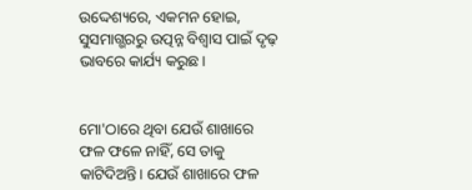ଉଦ୍ଦେଶ୍ୟରେ, ଏକମନ ହୋଇ, ସୁସମାଗ୍ଭରରୁ ଉତ୍ପନ୍ନ ବିଶ୍ୱାସ ପାଇଁ ଦୃଢ଼ ଭାବରେ କାର୍ଯ୍ୟ କରୁଛ।


ମୋ'ଠାରେ ଥିବା ଯେଉଁ ଶାଖାରେ ଫଳ ଫଳେ ନାହିଁ, ସେ ତାକୁ କାଟିଦିଅନ୍ତି। ଯେଉଁ ଶାଖାରେ ଫଳ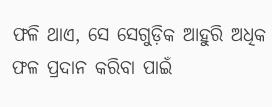ଫଳି ଥାଏ, ସେ ସେଗୁଡ଼ିକ ଆହୁରି ଅଧିକ ଫଳ ପ୍ରଦାନ କରିବା ପାଇଁ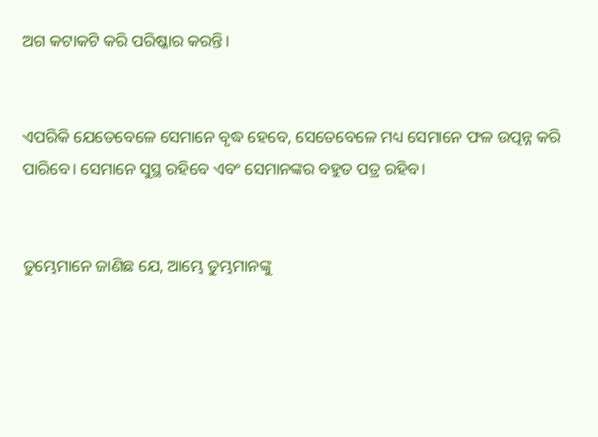ଅଗ କଟାକଟି କରି ପରିଷ୍କାର କରନ୍ତି।


ଏପରିକି ଯେତେବେଳେ ସେମାନେ ବୃଦ୍ଧ ହେବେ, ସେତେବେଳେ ମଧ୍ୟ ସେମାନେ ଫଳ ଉତ୍ପନ୍ନ କରି ପାରିବେ। ସେମାନେ ସୁସ୍ଥ ରହିବେ ଏବଂ ସେମାନଙ୍କର ବହୁତ ପତ୍ର ରହିବ।


ତୁମ୍ଭେମାନେ ଜାଣିଛ ଯେ, ଆମ୍ଭେ ତୁମ୍ଭମାନଙ୍କୁ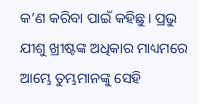କ’ଣ କରିବା ପାଇଁ କହିଛୁ। ପ୍ରଭୁ ଯୀଶୁ ଖ୍ରୀଷ୍ଟଙ୍କ ଅଧିକାର ମାଧ୍ୟମରେ ଆମ୍ଭେ ତୁମ୍ଭମାନଙ୍କୁ ସେହି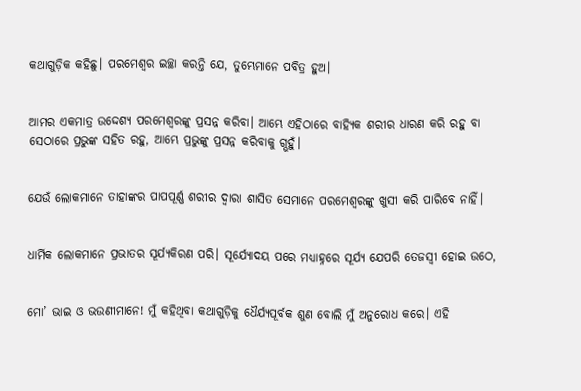କଥାଗୁଡ଼ିକ କହିଛୁ। ପରମେଶ୍ୱର ଇଚ୍ଛା କରନ୍ତି ଯେ, ତୁମ୍ଭେମାନେ ପବିତ୍ର ହୁଅ।


ଆମର ଏକମାତ୍ର ଉଦ୍ଦେଶ୍ୟ ପରମେଶ୍ୱରଙ୍କୁ ପ୍ରସନ୍ନ କରିବା। ଆମ୍ଭେ ଏହିଠାରେ ବାହ୍ୟିକ ଶରୀର ଧାରଣ କରି ରହୁ ବା ସେଠାରେ ପ୍ରଭୁଙ୍କ ସହିତ ରହୁ, ଆମ୍ଭେ ପ୍ରଭୁଙ୍କୁ ପ୍ରସନ୍ନ କରିବାକୁ ଗ୍ଭହୁଁ।


ଯେଉଁ ଲୋକମାନେ ତାହାଙ୍କର ପାପପୂର୍ଣ୍ଣ ଶରୀର ଦ୍ୱାରା ଶାସିତ ସେମାନେ ପରମେଶ୍ୱରଙ୍କୁ ଖୁସୀ କରି ପାରିବେ ନାହିଁ।


ଧାର୍ମିକ ଲୋକମାନେ ପ୍ରଭାତର ସୂର୍ଯ୍ୟକିରଣ ପରି। ସୂର୍ଯ୍ୟୋଦୟ ପରେ ମଧ୍ୟାହ୍ନରେ ସୂର୍ଯ୍ୟ ଯେପରି ତେଜସ୍ୱୀ ହୋଇ ଉଠେ,


ମୋ’ ଭାଇ ଓ ଭଉଣୀମାନେ! ମୁଁ କହିଥିବା କଥାଗୁଡ଼ିକୁ ଧୈର୍ଯ୍ୟପୂର୍ବକ ଶୁଣ ବୋଲି ମୁଁ ଅନୁରୋଧ କରେ। ଏହି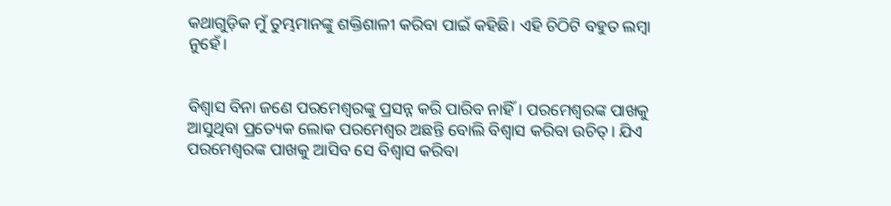କଥାଗୁଡ଼ିକ ମୁଁ ତୁମ୍ଭମାନଙ୍କୁ ଶକ୍ତିଶାଳୀ କରିବା ପାଇଁ କହିଛି। ଏହି ଚିଠିଟି ବହୁତ ଲମ୍ବା ନୁହେଁ।


ବିଶ୍ୱାସ ବିନା ଜଣେ ପରମେଶ୍ୱରଙ୍କୁ ପ୍ରସନ୍ନ କରି ପାରିବ ନାହିଁ। ପରମେଶ୍ୱରଙ୍କ ପାଖକୁ ଆସୁଥିବା ପ୍ରତ୍ୟେକ ଲୋକ ପରମେଶ୍ୱର ଅଛନ୍ତି ବୋଲି ବିଶ୍ୱାସ କରିବା ଉଚିତ୍। ଯିଏ ପରମେଶ୍ୱରଙ୍କ ପାଖକୁ ଆସିବ ସେ ବିଶ୍ୱାସ କରିବା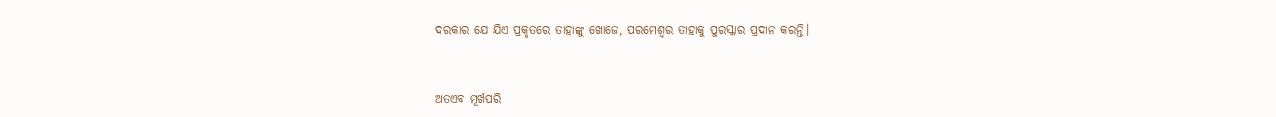ଦରକାର ଯେ ଯିଏ ପ୍ରକୃତରେ ତାହାଙ୍କୁ ଖୋଜେ, ପରମେଶ୍ୱର ତାହାକୁ ପୁରସ୍କାର ପ୍ରଦାନ କରନ୍ତି।


ଅତଏବ ମୂର୍ଖପରି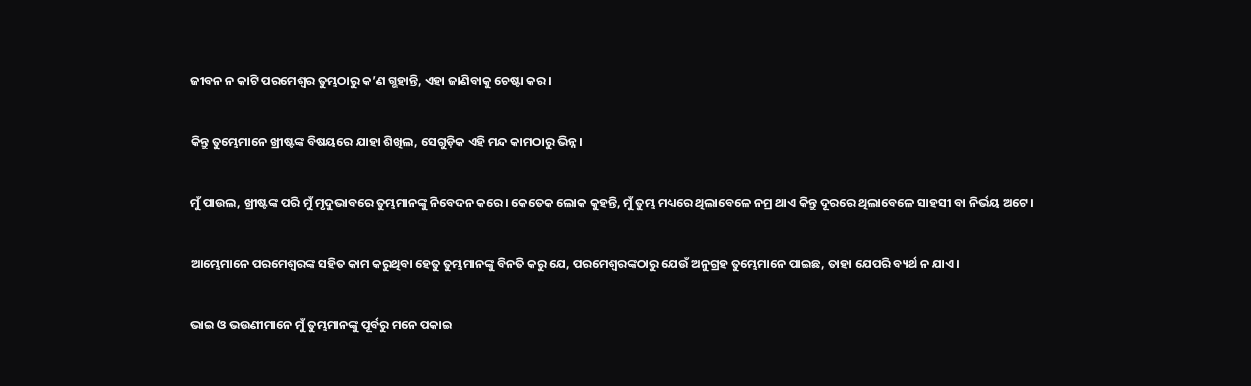ଜୀବନ ନ କାଟି ପରମେଶ୍ୱର ତୁମ୍ଭଠାରୁ କ’ଣ ଗ୍ଭହାନ୍ତି, ଏହା ଜାଣିବାକୁ ଚେଷ୍ଟା କର।


କିନ୍ତୁ ତୁମ୍ଭେମାନେ ଖ୍ରୀଷ୍ଟଙ୍କ ବିଷୟରେ ଯାହା ଶିଖିଲ, ସେଗୁଡ଼ିକ ଏହି ମନ୍ଦ କାମଠାରୁ ଭିନ୍ନ।


ମୁଁ ପାଉଲ, ଖ୍ରୀଷ୍ଟଙ୍କ ପରି ମୁଁ ମୃଦୁଭାବରେ ତୁମ୍ଭମାନଙ୍କୁ ନିବେଦନ କରେ। କେତେକ ଲୋକ କୁହନ୍ତି, ମୁଁ ତୁମ୍ଭ ମଧ୍ୟରେ ଥିଲାବେଳେ ନମ୍ର ଥାଏ କିନ୍ତୁ ଦୂରରେ ଥିଲାବେଳେ ସାହସୀ ବା ନିର୍ଭୟ ଅଟେ।


ଆମ୍ଭେମାନେ ପରମେଶ୍ୱରଙ୍କ ସହିତ କାମ କରୁଥିବା ହେତୁ ତୁମ୍ଭମାନଙ୍କୁ ବିନତି କରୁ ଯେ, ପରମେଶ୍ୱରଙ୍କଠାରୁ ଯେଉଁ ଅନୁଗ୍ରହ ତୁମ୍ଭେମାନେ ପାଇଛ, ତାହା ଯେପରି ବ୍ୟର୍ଥ ନ ଯାଏ।


ଭାଇ ଓ ଭଉଣୀମାନେ ମୁଁ ତୁମ୍ଭମାନଙ୍କୁ ପୂର୍ବରୁ ମନେ ପକାଇ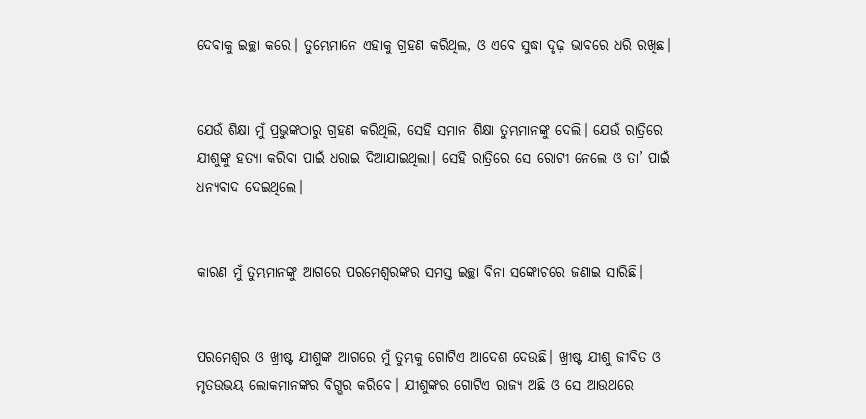ଦେବାକୁ ଇଚ୍ଛା କରେ। ତୁମ୍ଭେମାନେ ଏହାକୁ ଗ୍ରହଣ କରିଥିଲ, ଓ ଏବେ ସୁଦ୍ଧା ଦୃଢ଼ ଭାବରେ ଧରି ରଖିଛ।


ଯେଉଁ ଶିକ୍ଷା ମୁଁ ପ୍ରଭୁଙ୍କଠାରୁ ଗ୍ରହଣ କରିଥିଲି, ସେହି ସମାନ ଶିକ୍ଷା ତୁମ୍ଭମାନଙ୍କୁ ଦେଲି। ଯେଉଁ ରାତ୍ରିରେ ଯୀଶୁଙ୍କୁ ହତ୍ୟା କରିବା ପାଇଁ ଧରାଇ ଦିଆଯାଇଥିଲା। ସେହି ରାତ୍ରିରେ ସେ ରୋଟୀ ନେଲେ ଓ ତା’ ପାଇଁ ଧନ୍ୟବାଦ ଦେଇଥିଲେ।


କାରଣ ମୁଁ ତୁମ୍ଭମାନଙ୍କୁ ଆଗରେ ପରମେଶ୍ୱରଙ୍କର ସମସ୍ତ ଇଚ୍ଛା ବିନା ସଙ୍କୋଚରେ ଜଣାଇ ସାରିଛି।


ପରମେଶ୍ୱର ଓ ଖ୍ରୀଷ୍ଟ ଯୀଶୁଙ୍କ ଆଗରେ ମୁଁ ତୁମ୍ଭକୁ ଗୋଟିଏ ଆଦେଶ ଦେଉଛି। ଖ୍ରୀଷ୍ଟ ଯୀଶୁ ଜୀବିତ ଓ ମୃତଉଭୟ ଲୋକମାନଙ୍କର ବିଗ୍ଭର କରିବେ। ଯୀଶୁଙ୍କର ଗୋଟିଏ ରାଜ୍ୟ ଅଛି ଓ ସେ ଆଉଥରେ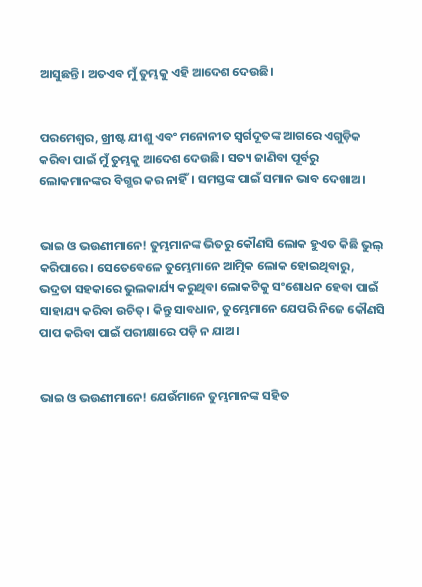ଆସୁଛନ୍ତି। ଅତଏବ ମୁଁ ତୁମ୍ଭକୁ ଏହି ଆଦେଶ ଦେଉଛି।


ପରମେଶ୍ୱର, ଖ୍ରୀଷ୍ଟ ଯୀଶୁ ଏବଂ ମନୋନୀତ ସ୍ୱର୍ଗଦୂତଙ୍କ ଆଗରେ ଏଗୁଡ଼ିକ କରିବା ପାଇଁ ମୁଁ ତୁମ୍ଭକୁ ଆଦେଶ ଦେଉଛି। ସତ୍ୟ ଜାଣିବା ପୂର୍ବରୁ ଲୋକମାନଙ୍କର ବିଗ୍ଭର କର ନାହିଁ। ସମସ୍ତଙ୍କ ପାଇଁ ସମାନ ଭାବ ଦେଖାଅ।


ଭାଇ ଓ ଭଉଣୀମାନେ! ତୁମ୍ଭମାନଙ୍କ ଭିତରୁ କୌଣସି ଲୋକ ହୁଏତ କିଛି ଭୁଲ୍ କରିପାରେ। ସେତେବେଳେ ତୁମ୍ଭେମାନେ ଆତ୍ମିକ ଲୋକ ହୋଇଥିବାରୁ, ଭଦ୍ରତା ସହକାରେ ଭୁଲକାର୍ଯ୍ୟ କରୁଥିବା ଲୋକଟିକୁ ସଂଶୋଧନ ହେବା ପାଇଁ ସାହାଯ୍ୟ କରିବା ଉଚିତ୍। କିନ୍ତୁ ସାବଧାନ, ତୁମ୍ଭେମାନେ ଯେପରି ନିଜେ କୌଣସି ପାପ କରିବା ପାଇଁ ପରୀକ୍ଷାରେ ପଡ଼ି ନ ଯାଅ।


ଭାଇ ଓ ଭଉଣୀମାନେ! ଯେଉଁମାନେ ତୁମ୍ଭମାନଙ୍କ ସହିତ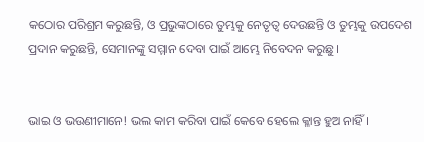କଠୋର ପରିଶ୍ରମ କରୁଛନ୍ତି, ଓ ପ୍ରଭୁଙ୍କଠାରେ ତୁମ୍ଭକୁ ନେତୃତ୍ୱ ଦେଉଛନ୍ତି ଓ ତୁମ୍ଭକୁ ଉପଦେଶ ପ୍ରଦାନ କରୁଛନ୍ତି, ସେମାନଙ୍କୁ ସମ୍ମାନ ଦେବା ପାଇଁ ଆମ୍ଭେ ନିବେଦନ କରୁଛୁ।


ଭାଇ ଓ ଭଉଣୀମାନେ! ଭଲ କାମ କରିବା ପାଇଁ କେବେ ହେଲେ କ୍ଳାନ୍ତ ହୁଅ ନାହିଁ।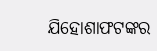ଯିହୋଶାଫ‌ଟଙ୍କର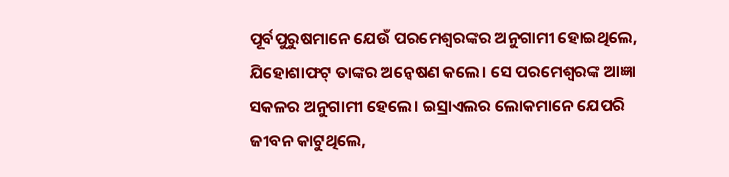ପୂର୍ବପୁରୁଷମାନେ ଯେଉଁ ପରମେଶ୍ୱରଙ୍କର ଅନୁଗାମୀ ହୋଇଥିଲେ, ଯିହୋଶାଫଟ୍ ତାଙ୍କର ଅନ୍ୱେଷଣ କଲେ। ସେ ପରମେଶ୍ୱରଙ୍କ ଆଜ୍ଞା ସକଳର ଅନୁଗାମୀ ହେଲେ। ଇସ୍ରାଏଲର ଲୋକମାନେ ଯେପରି ଜୀବନ କାଟୁଥିଲେ,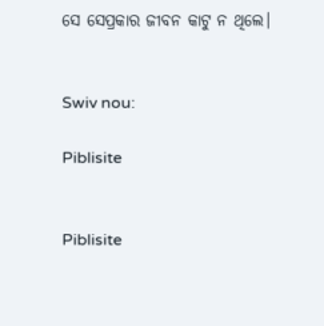ସେ ସେପ୍ରକାର ଜୀବନ କାଟୁ ନ ଥିଲେ।


Swiv nou:

Piblisite


Piblisite